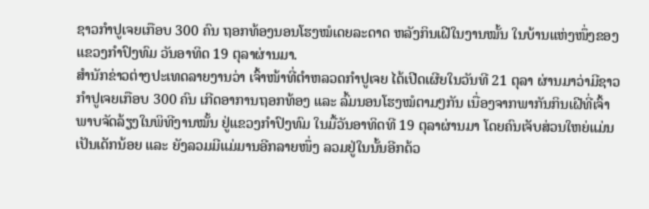ຊາວກຳປູເຈຍເກືອບ 300 ຄົນ ຖອກທ້ອງນອນໂຮງໝໍເດຍລະດາດ ຫລັງກິນເຝີໃນງານໝັ້ນ ໃນບ້ານແຫ່ງໜຶ່ງຂອງ
ແຂວງກຳປົງທົມ ວັນອາທິດ 19 ຕຸລາຜ່ານມາ.
ສຳນັກຂ່າວຕ່າງປະເທດລາຍງານວ່າ ເຈົ້າໜ້າທີ່ຕຳຫລວດກຳປູເຈຍ ໄດ້ເປີດເຜີຍໃນວັນທີ 21 ຕຸລາ ຜ່ານມາວ່າມີຊາວ
ກຳປູເຈຍເກືອບ 300 ຄົນ ເກີດອາການຖອກທ້ອງ ແລະ ລົ້ມນອນໂຮງໝໍຕາມໆກັນ ເນື່ອງຈາກພາກັນກິນເຝີທີ່ເຈົ້າ
ພາບຈັດລ້ຽງໃນພິທີງານໝັ້ນ ຢູ່ແຂວງກຳປົງທົມ ໃນມື້ວັນອາທິດທີ 19 ຕຸລາຜ່ານມາ ໂດຍຄົນເຈັບສ່ວນໃຫຍ່ແມ່ນ
ເປັນເດັກນ້ອຍ ແລະ ຍັງລວມມີແມ່ມານອີກລາຍໜຶ່ງ ລວມຢູ່ໃນນັ້ນອີກດ້ວ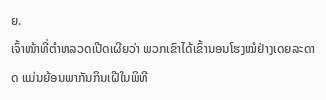ຍ.
ເຈົ້າໜ້າທີ່ຕຳຫລວດເປີດເຜີຍວ່າ ພວກເຂົາໄດ້ເຂົ້ານອນໂຮງໝໍຢ່າງເດຍລະດາດ ແມ່ນຍ້ອນພາກັນກິນເຝີໃນພິທີ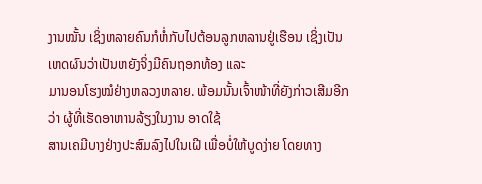ງານໝັ້ນ ເຊິ່ງຫລາຍຄົນກໍຫໍ່ກັບໄປຕ້ອນລູກຫລານຢູ່ເຮືອນ ເຊິ່ງເປັນເຫດຜົນວ່າເປັນຫຍັງຈິ່ງມີຄົນຖອກທ້ອງ ແລະ
ມານອນໂຮງໝໍຢ່າງຫລວງຫລາຍ. ພ້ອມນັ້ນເຈົ້າໜ້າທີ່ຍັງກ່າວເສີມອີກວ່າ ຜູ້ທີ່ເຮັດອາຫານລ້ຽງໃນງານ ອາດໃຊ້
ສານເຄມີບາງຢ່າງປະສົມລົງໄປໃນເຝີ ເພື່ອບໍ່ໃຫ້ບູດງ່າຍ ໂດຍທາງ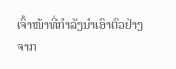ເຈົ້າໜ້າທີ່ກຳລັງນຳເອົາຕົວຢ່າງຈາກ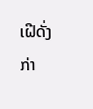ເຝີດັ່ງກ່າ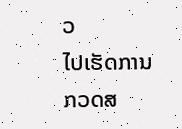ວ
ໄປເຮັດການກວດສ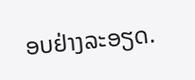ອບຢ່າງລະອຽດ.